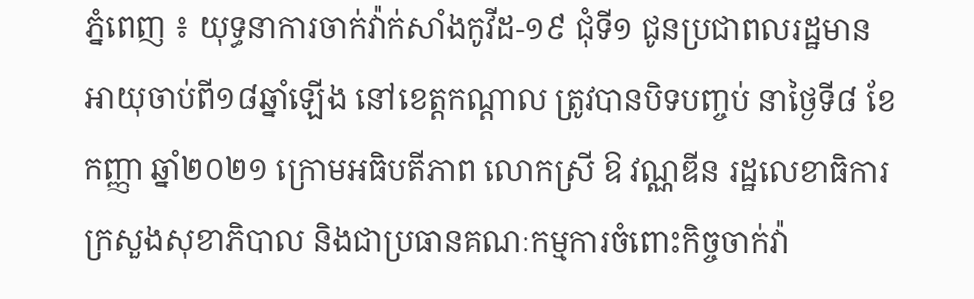ភ្នំពេញ ៖ យុទ្ធនាការចាក់វ៉ាក់សាំងកូវីដ-១៩ ជុំទី១ ជូនប្រជាពលរដ្ឋមានអាយុចាប់ពី១៨ឆ្នាំឡើង នៅខេត្តកណ្ដាល ត្រូវបានបិទបញ្ចប់ នាថ្ងៃទី៨ ខែកញ្ញា ឆ្នាំ២០២១ ក្រោមអធិបតីភាព លោកស្រី ឱ វណ្ណឌីន រដ្ឋលេខាធិការក្រសួងសុខាភិបាល និងជាប្រធានគណៈកម្មការចំពោះកិច្ចចាក់វ៉ា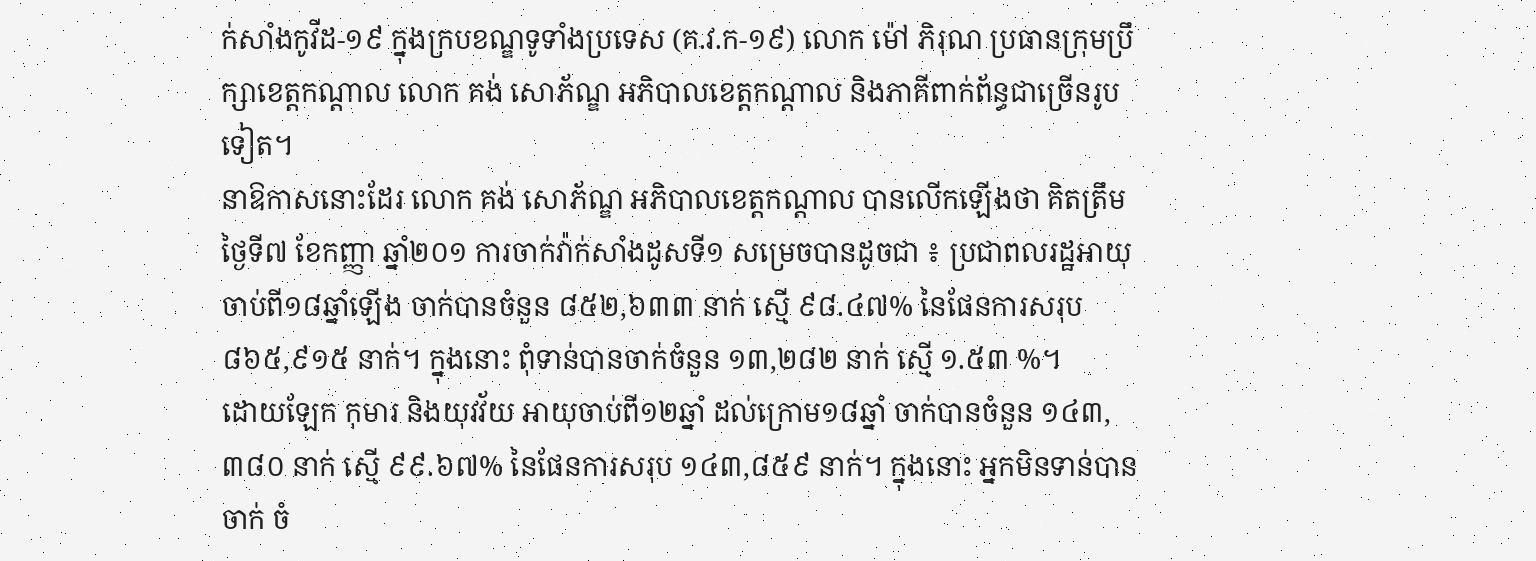ក់សាំងកូវីដ-១៩ ក្នុងក្របខណ្ឌទូទាំងប្រទេស (គ.វ.ក-១៩) លោក ម៉ៅ ភិរុណ ប្រធានក្រុមប្រឹក្សាខេត្តកណ្ដាល លោក គង់ សោភ័ណ្ឌ អភិបាលខេត្តកណ្តាល និងភាគីពាក់ព័ន្ធជាច្រើនរូបទៀត។
នាឱកាសនោះដែរ លោក គង់ សោភ័ណ្ឌ អភិបាលខេត្តកណ្តាល បានលើកឡើងថា គិតត្រឹមថ្ងៃទី៧ ខែកញ្ញា ឆ្នាំ២០១ ការចាក់វ៉ាក់សាំងដូសទី១ សម្រេចបានដូចជា ៖ ប្រជាពលរដ្ឋអាយុចាប់ពី១៨ឆ្នាំឡើង ចាក់បានចំនួន ៨៥២,៦៣៣ នាក់ ស្មើ ៩៨.៤៧% នៃផែនការសរុប ៨៦៥,៩១៥ នាក់។ ក្នុងនោះ ពុំទាន់បានចាក់ចំនួន ១៣,២៨២ នាក់ ស្មើ ១.៥៣ %។
ដោយឡែក កុមារ និងយុវវ័យ អាយុចាប់ពី១២ឆ្នាំ ដល់ក្រោម១៨ឆ្នាំ ចាក់បានចំនួន ១៤៣,៣៨០ នាក់ ស្មើ ៩៩.៦៧% នៃផែនការសរុប ១៤៣,៨៥៩ នាក់។ ក្នុងនោះ អ្នកមិនទាន់បានចាក់ ចំ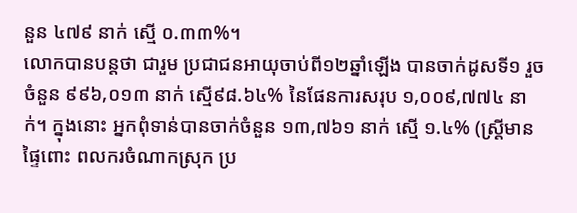នួន ៤៧៩ នាក់ ស្មើ ០.៣៣%។
លោកបានបន្ដថា ជារួម ប្រជាជនអាយុចាប់ពី១២ឆ្នាំឡើង បានចាក់ដូសទី១ រួច ចំនួន ៩៩៦,០១៣ នាក់ ស្មើ៩៨.៦៤% នៃផែនការសរុប ១,០០៩,៧៧៤ នាក់។ ក្នុងនោះ អ្នកពុំទាន់បានចាក់ចំនួន ១៣,៧៦១ នាក់ ស្មើ ១.៤% (ស្រ្តីមានផ្ទៃពោះ ពលករចំណាកស្រុក ប្រ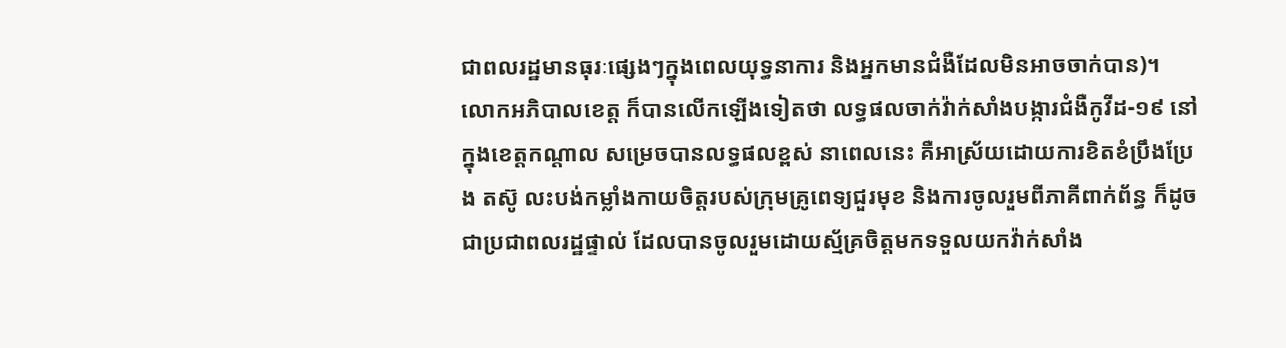ជាពលរដ្ឋមានធុរៈផ្សេងៗក្នុងពេលយុទ្ធនាការ និងអ្នកមានជំងឺដែលមិនអាចចាក់បាន)។
លោកអភិបាលខេត្ត ក៏បានលើកឡើងទៀតថា លទ្ធផលចាក់វ៉ាក់សាំងបង្ការជំងឺកូវីដ-១៩ នៅក្នុងខេត្តកណ្តាល សម្រេចបានលទ្ធផលខ្ពស់ នាពេលនេះ គឺអាស្រ័យដោយការខិតខំប្រឹងប្រែង តស៊ូ លះបង់កម្លាំងកាយចិត្តរបស់ក្រុមគ្រូពេទ្យជួរមុខ និងការចូលរួមពីភាគីពាក់ព័ន្ធ ក៏ដូចជាប្រជាពលរដ្ឋផ្ទាល់ ដែលបានចូលរួមដោយស្ម័គ្រចិត្តមកទទួលយកវ៉ាក់សាំង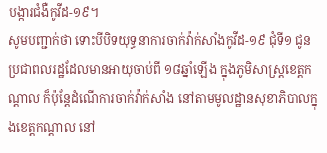បង្ការជំងឺកូវីដ-១៩។
សូមបញ្ជាក់ថា ទោះបីបិទយុទ្ធនាការចាក់វ៉ាក់សាំងកូវីដ-១៩ ជុំទី១ ជូនប្រជាពលរដ្ឋដែលមានអាយុចាប់ពី ១៨ឆ្នាំឡើង ក្នុងភូមិសាស្ដ្រខេត្តកណ្ដាល ក៏ប៉ុន្ដែដំណើការចាក់វ៉ាក់សាំង នៅតាមមូលដ្ឋានសុខាភិបាលក្នុងខេត្តកណ្ដាល នៅ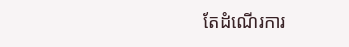តែដំណើរការ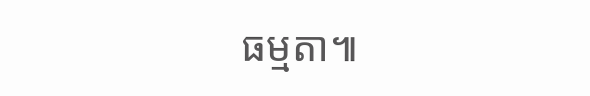ធម្មតា៕